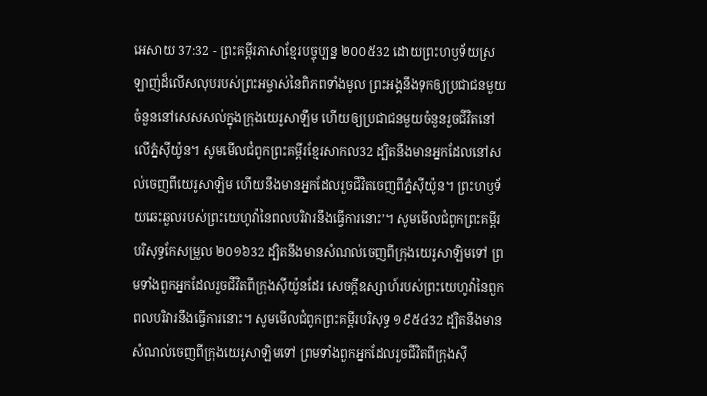អេសាយ 37:32 - ព្រះគម្ពីរភាសាខ្មែរបច្ចុប្បន្ន ២០០៥32 ដោយព្រះហឫទ័យស្រឡាញ់ដ៏លើសលុបរបស់ព្រះអម្ចាស់នៃពិភពទាំងមូល ព្រះអង្គនឹងទុកឲ្យប្រជាជនមួយចំនួននៅសេសសល់ក្នុងក្រុងយេរូសាឡឹម ហើយឲ្យប្រជាជនមួយចំនួនរួចជីវិតនៅលើភ្នំស៊ីយ៉ូន។ សូមមើលជំពូកព្រះគម្ពីរខ្មែរសាកល32 ដ្បិតនឹងមានអ្នកដែលនៅសល់ចេញពីយេរូសាឡិម ហើយនឹងមានអ្នកដែលរួចជីវិតចេញពីភ្នំស៊ីយ៉ូន។ ព្រះហឫទ័យឆេះឆួលរបស់ព្រះយេហូវ៉ានៃពលបរិវារនឹងធ្វើការនោះ’។ សូមមើលជំពូកព្រះគម្ពីរបរិសុទ្ធកែសម្រួល ២០១៦32 ដ្បិតនឹងមានសំណល់ចេញពីក្រុងយេរូសាឡិមទៅ ព្រមទាំងពួកអ្នកដែលរួចជីវិតពីក្រុងស៊ីយ៉ូនដែរ សេចក្ដីឧស្សាហ៍របស់ព្រះយេហូវ៉ានៃពួកពលបរិវារនឹងធ្វើការនោះ។ សូមមើលជំពូកព្រះគម្ពីរបរិសុទ្ធ ១៩៥៤32 ដ្បិតនឹងមានសំណល់ចេញពីក្រុងយេរូសាឡិមទៅ ព្រមទាំងពួកអ្នកដែលរួចជីវិតពីក្រុងស៊ី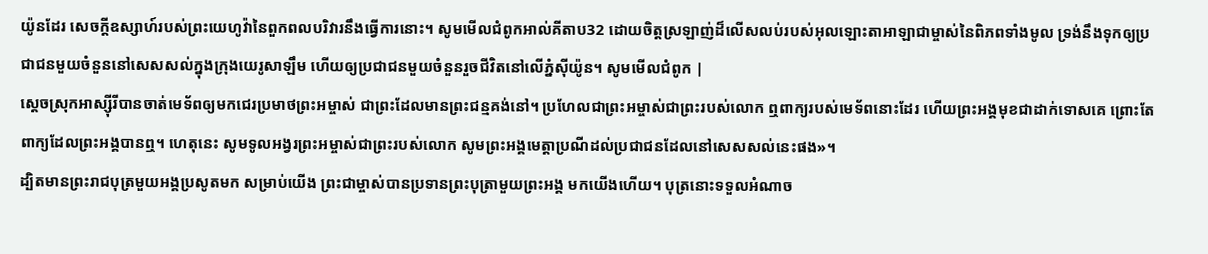យ៉ូនដែរ សេចក្ដីឧស្សាហ៍របស់ព្រះយេហូវ៉ានៃពួកពលបរិវារនឹងធ្វើការនោះ។ សូមមើលជំពូកអាល់គីតាប32 ដោយចិត្តស្រឡាញ់ដ៏លើសលប់របស់អុលឡោះតាអាឡាជាម្ចាស់នៃពិភពទាំងមូល ទ្រង់នឹងទុកឲ្យប្រជាជនមួយចំនួននៅសេសសល់ក្នុងក្រុងយេរូសាឡឹម ហើយឲ្យប្រជាជនមួយចំនួនរួចជីវិតនៅលើភ្នំស៊ីយ៉ូន។ សូមមើលជំពូក |
ស្ដេចស្រុកអាស្ស៊ីរីបានចាត់មេទ័ពឲ្យមកជេរប្រមាថព្រះអម្ចាស់ ជាព្រះដែលមានព្រះជន្មគង់នៅ។ ប្រហែលជាព្រះអម្ចាស់ជាព្រះរបស់លោក ឮពាក្យរបស់មេទ័ពនោះដែរ ហើយព្រះអង្គមុខជាដាក់ទោសគេ ព្រោះតែពាក្យដែលព្រះអង្គបានឮ។ ហេតុនេះ សូមទូលអង្វរព្រះអម្ចាស់ជាព្រះរបស់លោក សូមព្រះអង្គមេត្តាប្រណីដល់ប្រជាជនដែលនៅសេសសល់នេះផង»។
ដ្បិតមានព្រះរាជបុត្រមួយអង្គប្រសូតមក សម្រាប់យើង ព្រះជាម្ចាស់បានប្រទានព្រះបុត្រាមួយព្រះអង្គ មកយើងហើយ។ បុត្រនោះទទួលអំណាច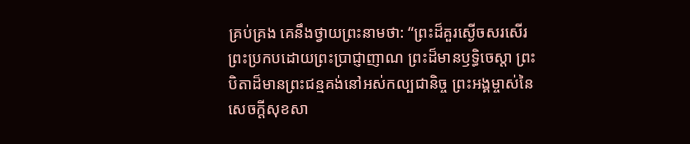គ្រប់គ្រង គេនឹងថ្វាយព្រះនាមថា: “ព្រះដ៏គួរស្ងើចសរសើរ ព្រះប្រកបដោយព្រះប្រាជ្ញាញាណ ព្រះដ៏មានឫទ្ធិចេស្ដា ព្រះបិតាដ៏មានព្រះជន្មគង់នៅអស់កល្បជានិច្ច ព្រះអង្គម្ចាស់នៃសេចក្ដីសុខសា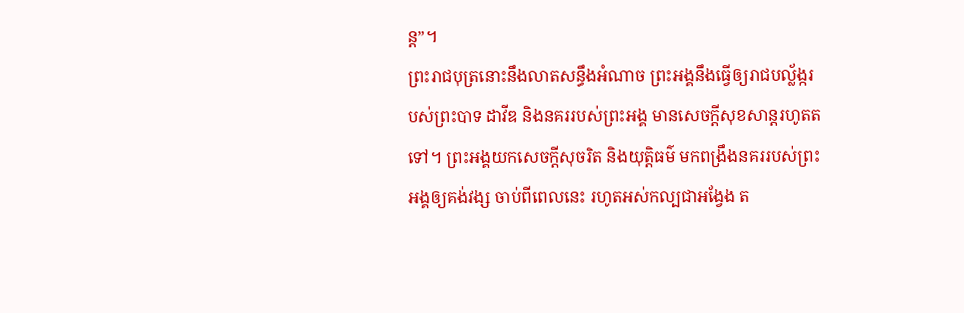ន្ត”។
ព្រះរាជបុត្រនោះនឹងលាតសន្ធឹងអំណាច ព្រះអង្គនឹងធ្វើឲ្យរាជបល្ល័ង្ករបស់ព្រះបាទ ដាវីឌ និងនគររបស់ព្រះអង្គ មានសេចក្ដីសុខសាន្តរហូតតទៅ។ ព្រះអង្គយកសេចក្ដីសុចរិត និងយុត្តិធម៌ មកពង្រឹងនគររបស់ព្រះអង្គឲ្យគង់វង្ស ចាប់ពីពេលនេះ រហូតអស់កល្បជាអង្វែង ត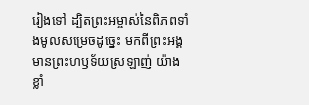រៀងទៅ ដ្បិតព្រះអម្ចាស់នៃពិភពទាំងមូលសម្រេចដូច្នេះ មកពីព្រះអង្គមានព្រះហឫទ័យស្រឡាញ់ យ៉ាងខ្លាំ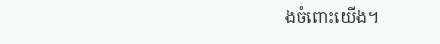ងចំពោះយើង។